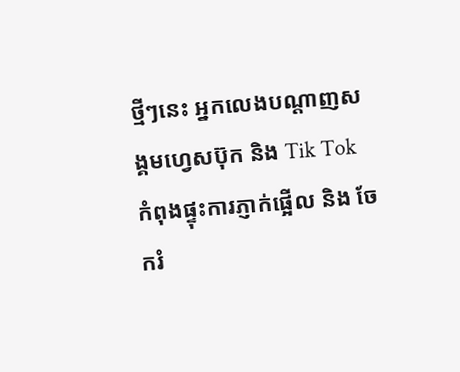ថ្មីៗនេះ អ្នកលេងបណ្តាញសង្គមហ្វេសប៊ុក និង Tik Tok កំពុងផ្ទុះការភ្ញាក់ផ្អើល និង ចែករំ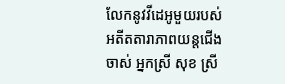លែកនូវវីដេអូមួយរបស់អតីតតារាភាពយន្តជើងចាស់ អ្នកស្រី សុខ ស្រី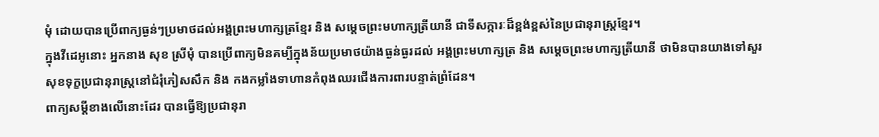មុំ ដោយបានប្រើពាក្យធ្ងន់ៗប្រមាថដល់អង្គព្រះមហាក្សត្រខ្មែរ និង សម្ដេចព្រះមហាក្សត្រីយានី ជាទីសក្ការៈដ៏ខ្ពង់ខ្ពស់នៃប្រជានុរាស្ត្រខ្មែរ។
ក្នុងវីដេអូនោះ អ្នកនាង សុខ ស្រីមុំ បានប្រើពាក្យមិនគម្បីក្នុងន័យប្រមាថយ៉ាងធ្ងន់ធ្ងរដល់ អង្គព្រះមហាក្សត្រ និង សម្ដេចព្រះមហាក្សត្រីយានី ថាមិនបានយាងទៅសួរសុខទុក្ខប្រជានុរាស្ត្រនៅជំរុំភៀសសឹក និង កងកម្លាំងទាហានកំពុងឈរជើងការពារបន្ទាត់ព្រំដែន។
ពាក្យសម្តីខាងលើនោះដែរ បានធ្វើឱ្យប្រជានុរា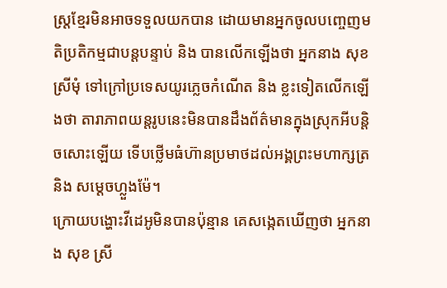ស្ត្រខ្មែរមិនអាចទទួលយកបាន ដោយមានអ្នកចូលបញ្ចេញមតិប្រតិកម្មជាបន្តបន្ទាប់ និង បានលើកឡើងថា អ្នកនាង សុខ ស្រីមុំ ទៅក្រៅប្រទេសយូរភ្លេចកំណើត និង ខ្លះទៀតលើកឡើងថា តារាភាពយន្តរូបនេះមិនបានដឹងព័ត៌មានក្នុងស្រុកអីបន្តិចសោះឡើយ ទើបថ្លើមធំហ៊ានប្រមាថដល់អង្គព្រះមហាក្សត្រ និង សម្ដេចហ្លួងម៉ែ។
ក្រោយបង្ហោះវីដេអូមិនបានប៉ុន្មាន គេសង្កេតឃើញថា អ្នកនាង សុខ ស្រី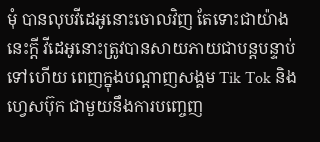មុំ បានលុបវីដេអូនោះចោលវិញ តែទោះជាយ៉ាងនេះក្ដី វីដេអូនោះត្រូវបានសាយភាយជាបន្តបន្ទាប់ទៅហើយ ពេញក្នុងបណ្តាញសង្គម Tik Tok និង ហ្វេសប៊ុក ជាមួយនឹងការបញ្ចេញ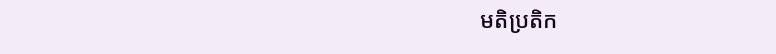មតិប្រតិក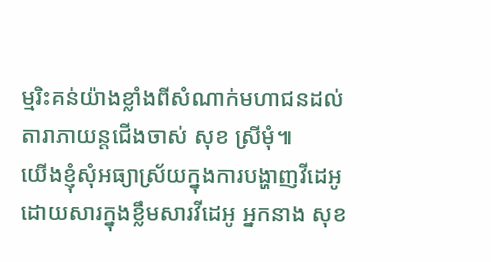ម្មរិះគន់យ៉ាងខ្លាំងពីសំណាក់មហាជនដល់តារាភាយន្តជើងចាស់ សុខ ស្រីមុំ៕
យើងខ្ញុំសុំអធ្យាស្រ័យក្នុងការបង្ហាញវីដេអូ ដោយសារក្នុងខ្លឹមសារវីដេអូ អ្នកនាង សុខ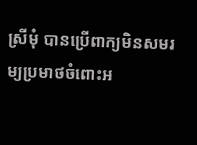ស្រីមុំ បានប្រើពាក្យមិនសមរម្យប្រមាថចំពោះអ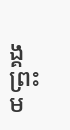ង្គព្រះម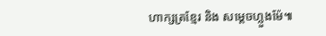ហាក្សត្រខ្មែរ និង សម្តេចហ្លួងម៉ែ៕